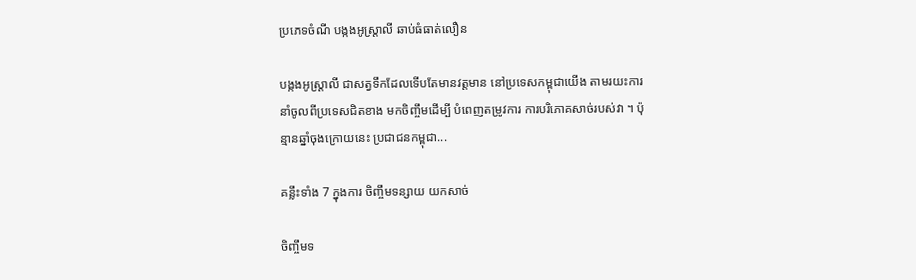ប្រភេទចំណី បង្កងអូស្រ្តាលី ឆាប់ធំធាត់លឿន

បង្កងអូស្រ្តាលី ជាសត្វទឹកដែលទើបតែមានវត្តមាន នៅប្រទេសកម្ពុជាយើង តាមរយះការនាំចូលពីប្រទេសជិតខាង មកចិញ្ចឹមដើម្បី បំពេញតម្រូវការ ការបរិភោគសាច់របស់វា ។ ប៉ុន្មានឆ្នាំចុងក្រោយនេះ ប្រជាជនកម្ពុជា...

គន្លឹះទាំង 7 ក្នុងការ ចិញ្ចឹមទន្សាយ យកសាច់

ចិញ្ចឹមទ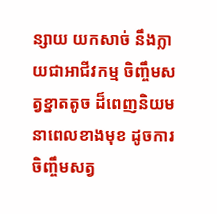ន្សាយ យកសាច់ នឹងក្លាយជាអាជីវកម្ម ចិញ្ចឹមសត្វខ្នាតតូច ដ៏ពេញនិយមនាពេលខាងមុខ ដូចការចិញ្ចឹមសត្វ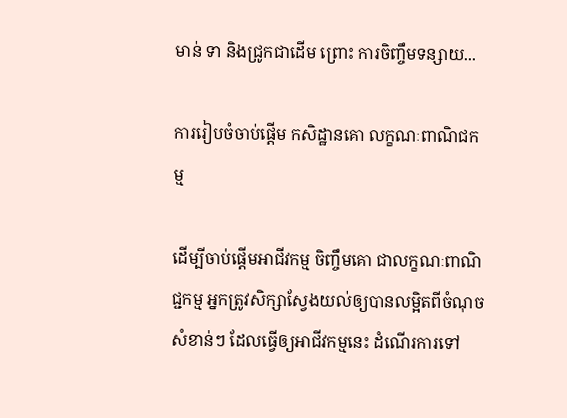មាន់ ទា និងជ្រូកជាដើម ព្រោះ ការចិញ្ចឹមទន្សាយ...

ការរៀបចំចាប់ផ្តើម កសិដ្ឋានគោ លក្ខណៈពាណិជកម្ម

ដើម្បីចាប់ផ្តើមអាជីវកម្ម ចិញ្ចឹមគោ ជាលក្ខណៈពាណិជ្ជកម្ម អ្នកត្រូវសិក្សាស្វែងយល់ឲ្យបានលម្អិតពីចំណុចសំខាន់ៗ ដែលធ្វើឲ្យអាជីវកម្មនេះ ដំណើរការទៅ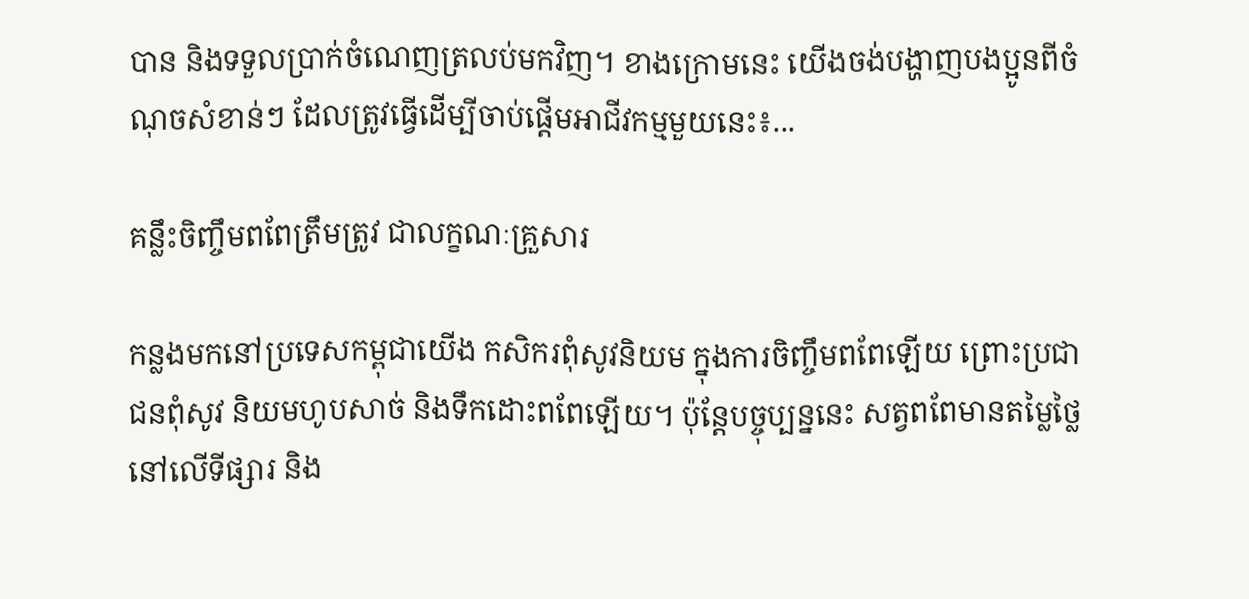បាន និងទទួលប្រាក់ចំណេញត្រលប់មកវិញ។ ខាងក្រោមនេះ យើងចង់បង្ហាញបងប្អូនពីចំណុចសំខាន់ៗ ដែលត្រូវធ្វើដើម្បីចាប់ផ្តើមអាជីវកម្មមួយនេះ៖...

គន្លឹះចិញ្ចឹមពពែត្រឹមត្រូវ ជាលក្ខណៈគ្រួសារ

កន្លងមកនៅប្រទេសកម្ពុជាយើង កសិករពុំសូវនិយម ក្នុងការចិញ្ចឹមពពែឡើយ ព្រោះប្រជាជនពុំសូវ និយមហូបសាច់ និងទឹកដោះពពែឡើយ។ ប៉ុន្តែបច្ចុប្បន្ននេះ សត្វពពែមានតម្លៃថ្លៃ នៅលើទីផ្សារ និង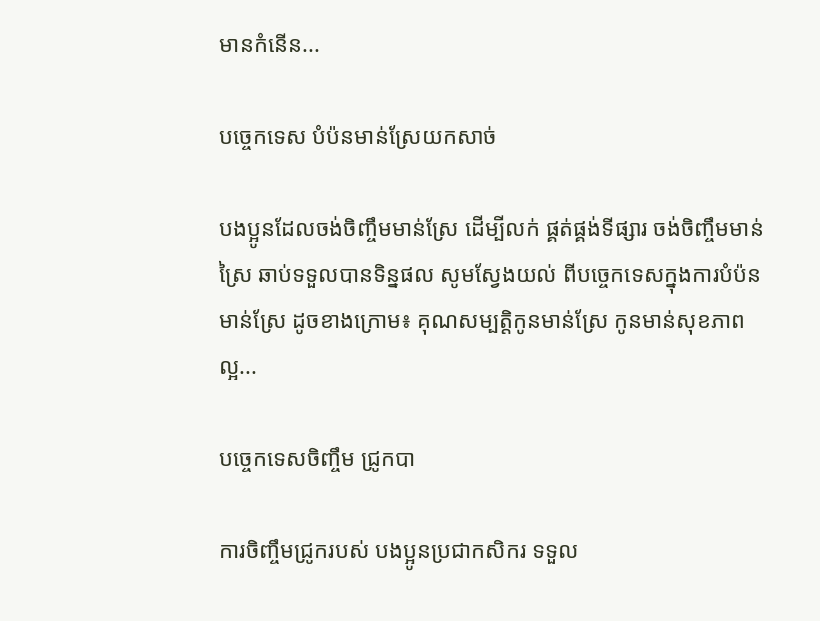មានកំនើន...

បច្ចេកទេស បំប៉នមាន់ស្រែយកសាច់

បងប្អូនដែលចង់ចិញ្ចឹមមាន់ស្រែ ដើម្បីលក់ ផ្គត់ផ្គង់ទីផ្សារ ចង់ចិញ្ចឹមមាន់ស្រៃ ឆាប់ទទួលបានទិន្នផល សូមស្វែងយល់ ពីបច្ចេកទេសក្នុងការបំប៉នមាន់ស្រែ ដូចខាងក្រោម៖ គុណសម្បត្តិកូនមាន់ស្រែ កូនមាន់សុខភាពល្អ...

បច្ចេកទេសចិញ្ចឹម ជ្រូកបា

ការចិញ្ចឹមជ្រូករបស់ បងប្អូនប្រជាកសិករ ទទួល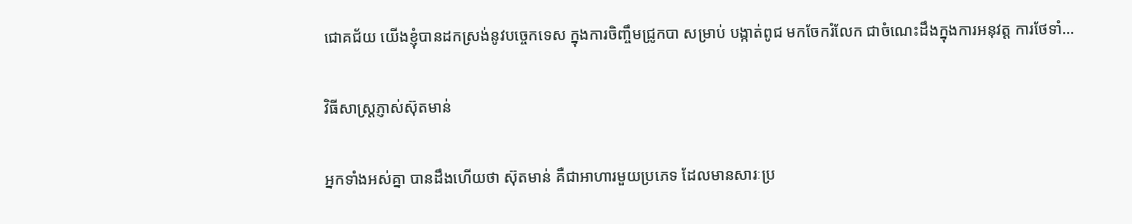ជោគជ័យ យើងខ្ញុំបានដកស្រង់នូវបច្ចេកទេស ក្នុងការចិញ្ចឹមជ្រូកបា សម្រាប់ បង្កាត់ពូជ មកចែករំលែក ជាចំណេះដឹងក្នុងការអនុវត្ត ការថែទាំ...

វិធីសាស្រ្តភ្ញាស់ស៊ុតមាន់

អ្នកទាំងអស់គ្នា បានដឹងហើយថា ស៊ុតមាន់ គឺជាអាហារមួយប្រភេទ ដែលមានសារៈប្រ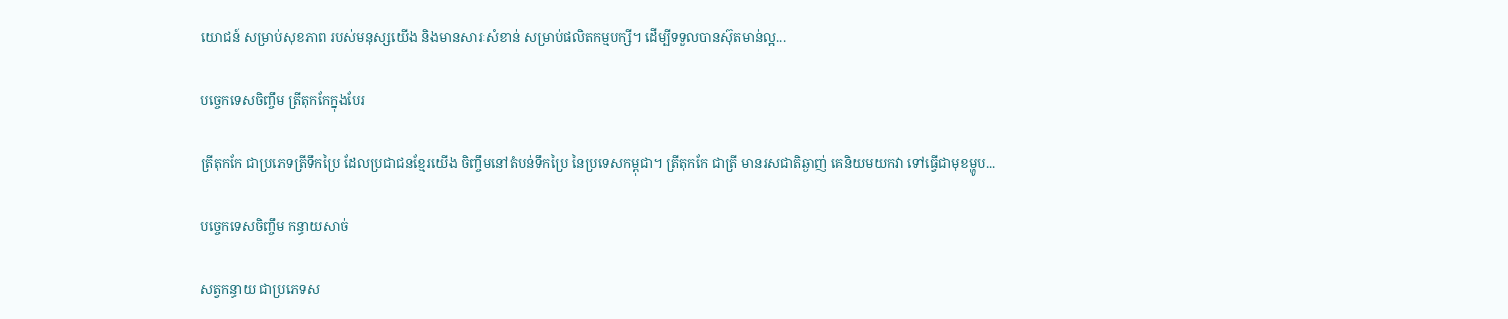យោជន៍ សម្រាប់សុខភាព របស់មនុស្សយើង និងមានសារៈសំខាន់ សម្រាប់ផលិតកម្មបក្សី។ ដើម្បីទទួលបានស៊ុតមាន់ល្អ...

បច្ចេកទេសចិញ្ចឹម ត្រីតុកកែក្នុងបែរ

ត្រីតុកកែ ជាប្រភេទត្រីទឹកប្រៃ ដែលប្រជាជនខ្មែរយើង ចិញ្ចឹមនៅតំបន់ទឹកប្រៃ នៃប្រទេសកម្ពុជា។ ត្រីតុកកែ ជាត្រី មានរសជាតិឆ្ងាញ់ គេនិយមយកវា ទៅធ្វើជាមុខម្ហូប...

បច្ចេកទេសចិញ្ចឹម កន្ធាយសាច់

សត្វកន្ធាយ ជាប្រភេទស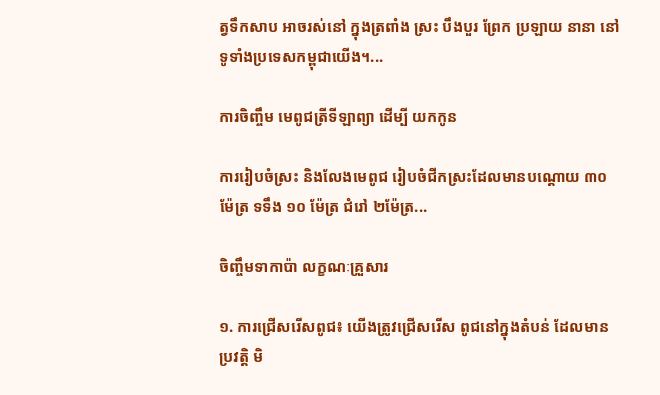ត្វទឹកសាប អាចរស់នៅ ក្នុងត្រពាំង ស្រះ បឹងបួរ ព្រែក ប្រឡាយ នានា នៅទូទាំងប្រទេសកម្ពុជាយើង។...

ការចិញ្ចឹម មេពូជត្រីទីឡាព្យា ដើម្បី យកកូន

ការរៀបចំស្រះ និងលែងមេពូជ រៀបចំជីកស្រះដែលមានបណ្តោយ ៣០ ម៉ែត្រ ទទឹង ១០ ម៉ែត្រ ជំរៅ ២ម៉ែត្រ...

ចិញ្ចឹមទាកាប៉ា លក្ខណៈគ្រួសារ

១. ការជ្រើសរើសពូជ៖ យើងត្រូវជ្រើសរើស ពូជនៅក្នុងតំបន់ ដែលមានប្រវត្តិ មិ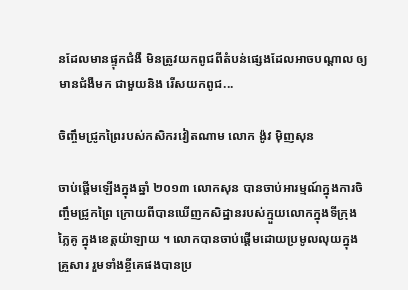នដែលមានផ្ទុកជំងឺ មិនត្រូវយកពូជពីតំបន់ផ្សេងដែលអាចបណ្តាល ឲ្យមានជំងឺមក ជាមួយនិង រើសយកពូជ...

ចិញ្ចឹមជ្រូកព្រៃរបស់កសិករវៀតណាម លោក ង៉ូវ មុិញសុន

ចាប់ផ្តើមឡើងក្នុងឆ្នាំ ២០១៣ លោកសុន បានចាប់អារម្មណ៍ក្នុងការចិញ្ចឹមជ្រូកព្រៃ ក្រោយពីបានឃើញកសិដ្ឋានរបស់ក្មួយលោកក្នុងទីក្រុង ភ្លៃគូ ក្នុងខេត្តយ៉ាឡាយ ។ លោកបានចាប់ផ្តើមដោយប្រមូលលុយក្នុងគ្រួសារ រួមទាំងខ្ចីគេផងបានប្រ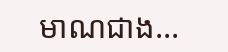មាណជាង...